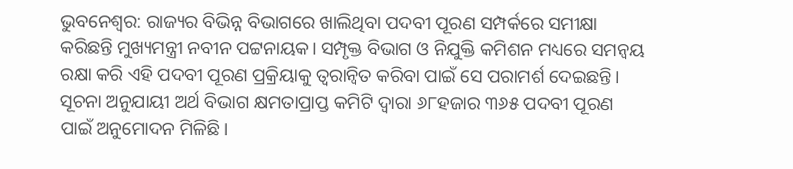ଭୁବନେଶ୍ୱର: ରାଜ୍ୟର ବିଭିନ୍ନ ବିଭାଗରେ ଖାଲିଥିବା ପଦବୀ ପୂରଣ ସମ୍ପର୍କରେ ସମୀକ୍ଷା କରିଛନ୍ତି ମୁଖ୍ୟମନ୍ତ୍ରୀ ନବୀନ ପଟ୍ଟନାୟକ। ସମ୍ପୃକ୍ତ ବିଭାଗ ଓ ନିଯୁକ୍ତି କମିଶନ ମଧ୍ୟରେ ସମନ୍ୱୟ ରକ୍ଷା କରି ଏହି ପଦବୀ ପୂରଣ ପ୍ରକ୍ରିୟାକୁ ତ୍ୱରାନ୍ୱିତ କରିବା ପାଇଁ ସେ ପରାମର୍ଶ ଦେଇଛନ୍ତି। ସୂଚନା ଅନୁଯାୟୀ ଅର୍ଥ ବିଭାଗ କ୍ଷମତାପ୍ରାପ୍ତ କମିଟି ଦ୍ୱାରା ୬୮ହଜାର ୩୬୫ ପଦବୀ ପୂରଣ ପାଇଁ ଅନୁମୋଦନ ମିଳିଛି।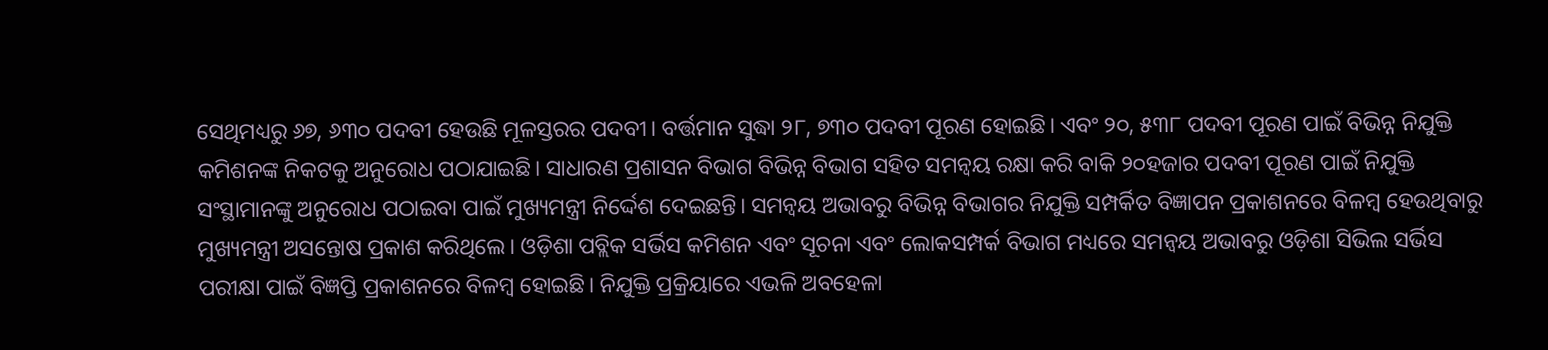ସେଥିମଧ୍ୟରୁ ୬୭, ୬୩୦ ପଦବୀ ହେଉଛି ମୂଳସ୍ତରର ପଦବୀ। ବର୍ତ୍ତମାନ ସୁଦ୍ଧା ୨୮, ୭୩୦ ପଦବୀ ପୂରଣ ହୋଇଛି। ଏବଂ ୨୦, ୫୩୮ ପଦବୀ ପୂରଣ ପାଇଁ ବିଭିନ୍ନ ନିଯୁକ୍ତି କମିଶନଙ୍କ ନିକଟକୁ ଅନୁରୋଧ ପଠାଯାଇଛି। ସାଧାରଣ ପ୍ରଶାସନ ବିଭାଗ ବିଭିନ୍ନ ବିଭାଗ ସହିତ ସମନ୍ୱୟ ରକ୍ଷା କରି ବାକି ୨୦ହଜାର ପଦବୀ ପୂରଣ ପାଇଁ ନିଯୁକ୍ତି ସଂସ୍ଥାମାନଙ୍କୁ ଅନୁରୋଧ ପଠାଇବା ପାଇଁ ମୁଖ୍ୟମନ୍ତ୍ରୀ ନିର୍ଦ୍ଦେଶ ଦେଇଛନ୍ତି। ସମନ୍ୱୟ ଅଭାବରୁ ବିଭିନ୍ନ ବିଭାଗର ନିଯୁକ୍ତି ସମ୍ପର୍କିତ ବିଜ୍ଞାପନ ପ୍ରକାଶନରେ ବିଳମ୍ୱ ହେଉଥିବାରୁ ମୁଖ୍ୟମନ୍ତ୍ରୀ ଅସନ୍ତୋଷ ପ୍ରକାଶ କରିଥିଲେ। ଓଡ଼ିଶା ପବ୍ଲିକ ସର୍ଭିସ କମିଶନ ଏବଂ ସୂଚନା ଏବଂ ଲୋକସମ୍ପର୍କ ବିଭାଗ ମଧ୍ୟରେ ସମନ୍ୱୟ ଅଭାବରୁ ଓଡ଼ିଶା ସିଭିଲ ସର୍ଭିସ ପରୀକ୍ଷା ପାଇଁ ବିଜ୍ଞପ୍ତି ପ୍ରକାଶନରେ ବିଳମ୍ୱ ହୋଇଛି। ନିଯୁକ୍ତି ପ୍ରକ୍ରିୟାରେ ଏଭଳି ଅବହେଳା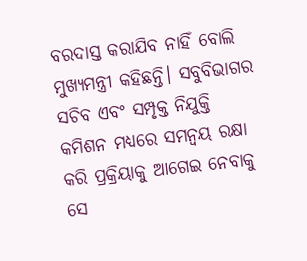ବରଦାସ୍ତ କରାଯିବ ନାହିଁ ବୋଲି ମୁଖ୍ୟମନ୍ତ୍ରୀ କହିଛନ୍ତି। ସବୁବିଭାଗର ସଚିବ ଏବଂ ସମ୍ପୃକ୍ତ ନିଯୁକ୍ତି କମିଶନ ମଧ୍ୟରେ ସମନ୍ୱୟ ରକ୍ଷା କରି ପ୍ରକ୍ରିୟାକୁ ଆଗେଇ ନେବାକୁ ସେ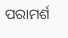ପରାମର୍ଶ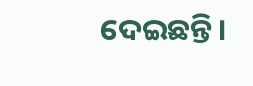ଦେଇଛନ୍ତି।